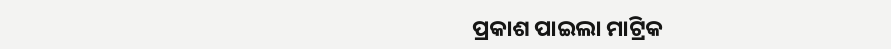ପ୍ରକାଶ ପାଇଲା ମାଟ୍ରିକ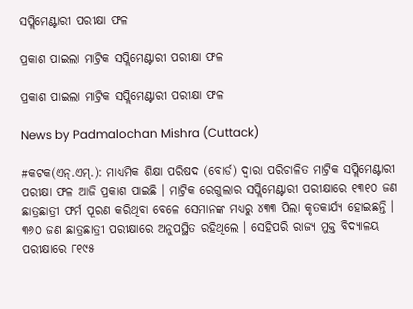ସପ୍ଲିମେଣ୍ଟାରୀ ପରୀକ୍ଷା ଫଳ

ପ୍ରକାଶ ପାଇଲା ମାଟ୍ରିକ ସପ୍ଲିମେଣ୍ଟାରୀ ପରୀକ୍ଷା ଫଳ

ପ୍ରକାଶ ପାଇଲା ମାଟ୍ରିକ ସପ୍ଲିମେଣ୍ଟାରୀ ପରୀକ୍ଷା ଫଳ

News by Padmalochan Mishra (Cuttack)

#କଟକ(ଏନ୍‌.ଏମ୍‌.): ମାଧ୍ୟମିକ ଶିକ୍ଷା ପରିଷଦ (ବୋର୍ଡ) ଦ୍ୱାରା ପରିଚାଳିତ ମାଟ୍ରିକ ସପ୍ଲିମେଣ୍ଟାରୀ ପରୀକ୍ଷା ଫଳ ଆଜି ପ୍ରକାଶ ପାଇଛି । ମାଟ୍ରିକ ରେଗୁଲାର ସପ୍ଲିମେଣ୍ଟାରୀ ପରୀକ୍ଷାରେ ୧୩୧୦ ଜଣ ଛାତ୍ରଛାତ୍ରୀ ଫର୍ମ ପୂରଣ କରିଥିବା ବେଳେ ସେମାନଙ୍କ ମଧ୍ୟରୁ ୪୩୩ ପିଲା କୃତକାର୍ଯ୍ୟ ହୋଇଛନ୍ତି । ୩୬୦ ଜଣ ଛାତ୍ରଛାତ୍ରୀ ପରୀକ୍ଷାରେ ଅନୁପସ୍ଥିତ ରହିଥିଲେ । ସେହିପରି ରାଜ୍ୟ ମୁକ୍ତ ବିଦ୍ୟାଳୟ ପରୀକ୍ଷାରେ ୮୧୯୫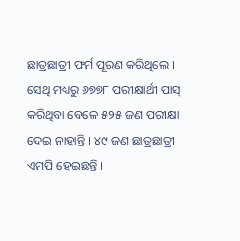ଛାତ୍ରଛାତ୍ରୀ ଫର୍ମ ପୂରଣ କରିଥିଲେ । ସେଥି ମଧ୍ୟରୁ ୬୭୭୮ ପରୀକ୍ଷାର୍ଥୀ ପାସ୍ କରିଥିବା ବେଳେ ୫୨୫ ଜଣ ପରୀକ୍ଷା ଦେଇ ନାହାନ୍ତି । ୪୯ ଜଣ ଛାତ୍ରଛାତ୍ରୀ ଏମପି ହେଇଛନ୍ତି ।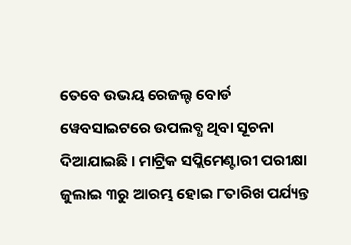ତେବେ ଉଭୟ ରେଜଲ୍ଟ ବୋର୍ଡ ୱେବସାଇଟରେ ଉପଲବ୍ଧ ଥିବା ସୂଚନା ଦିଆଯାଇଛି । ମାଟ୍ରିକ ସପ୍ଲିମେଣ୍ଟାରୀ ପରୀକ୍ଷା ଜୁଲାଇ ୩ରୁ ଆରମ୍ଭ ହୋଇ ୮ତାରିଖ ପର୍ଯ୍ୟନ୍ତ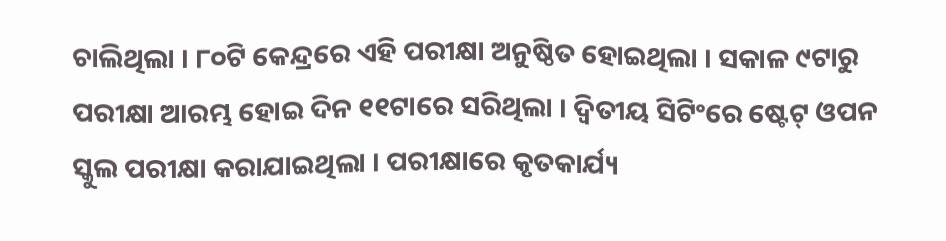ଚାଲିଥିଲା । ୮୦ଟି କେନ୍ଦ୍ରରେ ଏହି ପରୀକ୍ଷା ଅନୁଷ୍ଠିତ ହୋଇଥିଲା । ସକାଳ ୯ଟାରୁ ପରୀକ୍ଷା ଆରମ୍ଭ ହୋଇ ଦିନ ୧୧ଟାରେ ସରିଥିଲା । ଦ୍ୱିତୀୟ ସିଟିଂରେ ଷ୍ଟେଟ୍ ଓପନ ସ୍କୁଲ ପରୀକ୍ଷା କରାଯାଇଥିଲା । ପରୀକ୍ଷାରେ କୃତକାର୍ଯ୍ୟ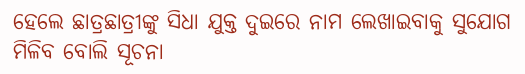ହେଲେ ଛାତ୍ରଛାତ୍ରୀଙ୍କୁ ସିଧା ଯୁକ୍ତ ଦୁଇରେ ନାମ ଲେଖାଇବାକୁ ସୁଯୋଗ ମିଳିବ ବୋଲି ସୂଚନା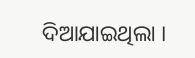ଦିଆଯାଇଥିଲା ।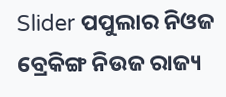Slider ପପୁଲାର ନିଓଜ ବ୍ରେକିଙ୍ଗ ନିଉଜ ରାଜ୍ୟ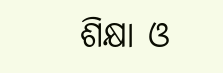ଶିକ୍ଷା ଓ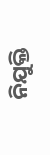ନିଯୁକ୍ତି